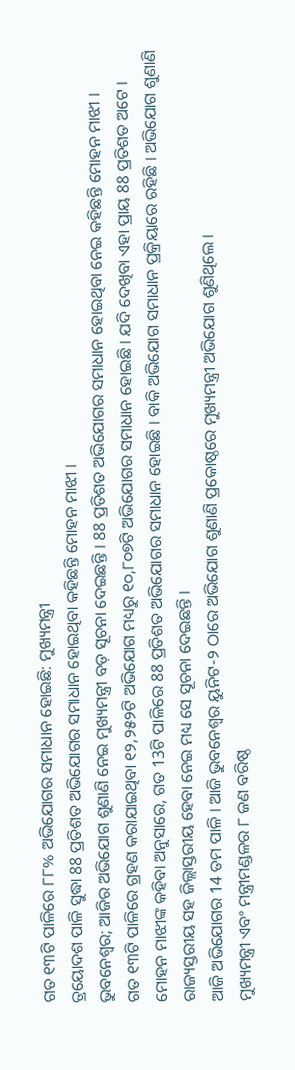ଗତ ୧୩ଟି ପାଳିରେ ୮୮% ଅଭିଯୋଗର ସମାଧାନ ହୋଇଛି: ମୁଖ୍ୟମନ୍ତ୍ରୀ
ତ୍ରୟୋଦଶ ପାଳି ସୁଦ୍ଧା 88 ପ୍ରତିଶତ ଅଭିଯୋଗର ସମାଧାନ ହୋଇଥିବା କହିଛନ୍ତି ମୋହନ ମାଝୀ ।
ଭୁବନେଶ୍ବର; ଆଜିର ଅଭିଯୋଗ ଶୁଣାଣି ନେଇ ମୁଖ୍ୟମନ୍ତ୍ରୀ ବଡ଼ ସୂଚନା ଦେଇଛନ୍ତି । 88 ପ୍ରତିଶତ ଅଭିଯୋଗର ସମାଧାନ ହୋଇଥିବା ନେଇ କହିଛନ୍ତି ମୋହନ ମାଝୀ ।
ଗତ ୧୩ଟି ପାଳିରେ ଗ୍ରହଣ କରାଯାଇଥିବା ୧୨,୨୫୨ଟି ଅଭିଯୋଗ ମଧ୍ୟରୁ ୧୦,୮୦୭ଟି ଅଭିଯୋଗର ସମାଧାନ ହୋଇଛି । ଯଦି ଦେଖିବା ଏହା ପ୍ରାୟ 88 ପ୍ରତିଶତ ଅଟେ ।
ମୋହନ ମାଝୀଙ୍କ କହିବା ଅନୁସାରେ, ଗତ 13ଟି ପାଳିରେ 88 ପ୍ରତିଶତ ଅଭିଯୋଗର ସମାଧାନ ହୋଇଛି । ବାକି ଅଭିଯୋଗ ସମାଧାନ ପ୍ରକ୍ରିୟାରେ ରହିଛି । ଅଭିଯୋଗ ଶୁଣାଣି ରାଜ୍ୟସ୍ତରୀୟ ସହ ଜିଲ୍ଲାସ୍ତରୀୟ ହେବା ନେଇ ମଧ୍ୟ ସେ ସୂଚନା ଦେଇଛନ୍ତି ।
ଆଜି ଅଭିଯୋଗର 14 ତମ ପାଳି । ଆଜି ଭୁବନେଶ୍ୱର ୟୁନିଟ-୨ ଠାରେ ଅଭିଯୋଗ ଶୁଣାଣି ପ୍ରକୋଷ୍ଠରେ ମୁଖ୍ୟମନ୍ତ୍ରୀ ଅଭିଯୋଗ ଶୁଣିଥିଲେ ।
ମୁଖ୍ୟମନ୍ତ୍ରୀ ଏବଂ ମନ୍ତ୍ରୀମଣ୍ଡଳର ୮ ଜଣ ବରିଷ୍ଠ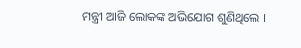ମନ୍ତ୍ରୀ ଆଜି ଲୋକଙ୍କ ଅଭିଯୋଗ ଶୁଣିଥିଲେ ।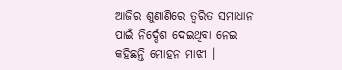ଆଜିର ଶୁଣାଣିରେ ତ୍ବରିତ ସମାଧାନ ପାଇଁ ନିର୍ଦ୍ଦେଶ ଦେଇଥିବା ନେଇ କହିଛନ୍ତି ମୋହନ ମାଝୀ ।